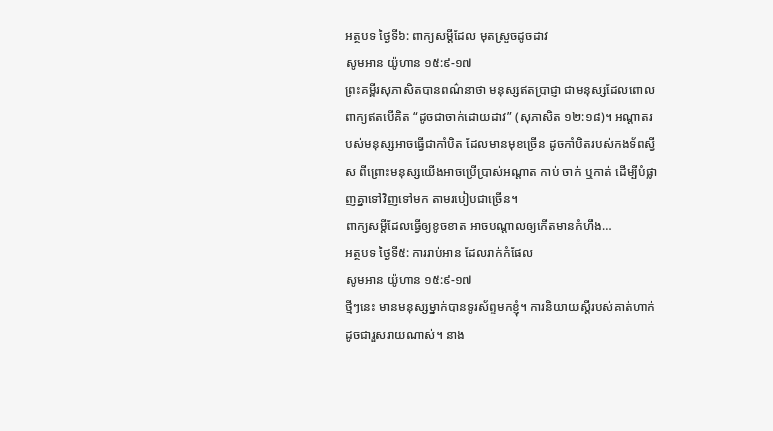អត្ថបទ ថ្ងៃទី៦: ពាក្យសម្ដីដែល មុតស្រួចដូចដាវ
សូមអាន យ៉ូហាន ១៥:៩-១៧
ព្រះគម្ពីរសុភាសិតបានពណ៌នាថា មនុស្សឥតប្រាជ្ញា ជាមនុស្សដែលពោលពាក្យឥតបើគិត “ដូចជាចាក់ដោយដាវ” (សុភាសិត ១២:១៨)។ អណ្ដាតរបស់មនុស្សអាចធ្វើជាកាំបិត ដែលមានមុខច្រើន ដូចកាំបិតរបស់កងទ័ពស្វីស ពីព្រោះមនុស្សយើងអាចប្រើប្រាស់អណ្តាត កាប់ ចាក់ ឬកាត់ ដើម្បីបំផ្លាញគ្នាទៅវិញទៅមក តាមរបៀបជាច្រើន។
ពាក្យសម្តីដែលធ្វើឲ្យខូចខាត អាចបណ្តាលឲ្យកើតមានកំហឹង…
អត្ថបទ ថ្ងៃទី៥: ការរាប់អាន ដែលរាក់កំផែល
សូមអាន យ៉ូហាន ១៥:៩-១៧
ថ្មីៗនេះ មានមនុស្សម្នាក់បានទូរស័ព្ទមកខ្ញុំ។ ការនិយាយស្តីរបស់គាត់ហាក់ដូចជារួសរាយណាស់។ នាង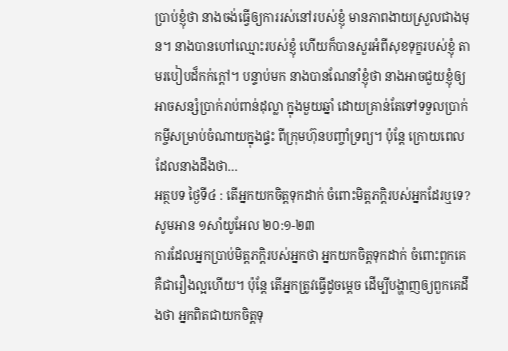ប្រាប់ខ្ញុំថា នាងចង់ធ្វើឲ្យការរស់នៅរបស់ខ្ញុំ មានភាពងាយស្រួលជាងមុន។ នាងបានហៅឈ្មោះរបស់ខ្ញុំ ហើយក៏បានសួរអំពីសុខទុក្ខរបស់ខ្ញុំ តាមរបៀបដ៏កក់ក្តៅ។ បន្ទាប់មក នាងបានណែនាំខ្ញុំថា នាងអាចជួយខ្ញុំឲ្យអាចសន្សំប្រាក់រាប់ពាន់ដុល្លា ក្នុងមួយឆ្នាំ ដោយគ្រាន់តែទៅទទួលប្រាក់កម្ចីសម្រាប់ចំណាយក្នុងផ្ទះ ពីក្រុមហ៊ុនបញ្ចាំទ្រព្យ។ ប៉ុន្តែ ក្រោយពេលដែលនាងដឹងថា…
អត្ថបទ ថ្ងៃទី៤ : តើអ្នកយកចិត្តទុកដាក់ ចំពោះមិត្តភក្តិរបស់អ្នកដែរឬទេ?
សូមអាន ១សាំយូអែល ២០:១-២៣
ការដែលអ្នកប្រាប់មិត្តភក្ដិរបស់អ្នកថា អ្នកយកចិត្តទុកដាក់ ចំពោះពួកគេ គឺជារឿងល្អហើយ។ ប៉ុន្តែ តើអ្នកត្រូវធ្វើដូចម្តេច ដើម្បីបង្ហាញឲ្យពួកគេដឹងថា អ្នកពិតជាយកចិត្តទុ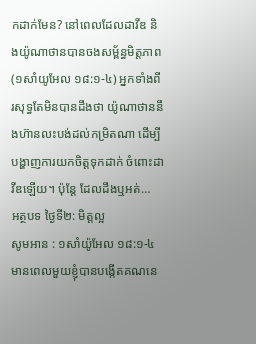កដាក់មែន? នៅពេលដែលដាវីឌ និងយ៉ូណាថានបានចងសម្ព័ន្ធមិត្តភាព(១សាំយូអែល ១៨:១-៤) អ្នកទាំងពីរសុទ្ធតែមិនបានដឹងថា យ៉ូណាថាននឹងហ៊ានលះបង់ដល់កម្រិតណា ដើម្បីបង្ហាញការយកចិត្តទុកដាក់ ចំពោះដាវីឌឡើយ។ ប៉ុន្តែ ដែលដឹងឬអត់…
អត្ថបទ ថ្ងៃទី២: មិត្តល្អ
សូមអាន : ១សាំយ៉ូអែល ១៨:១-៤
មានពេលមួយខ្ញុំបានបង្កើតគណនេ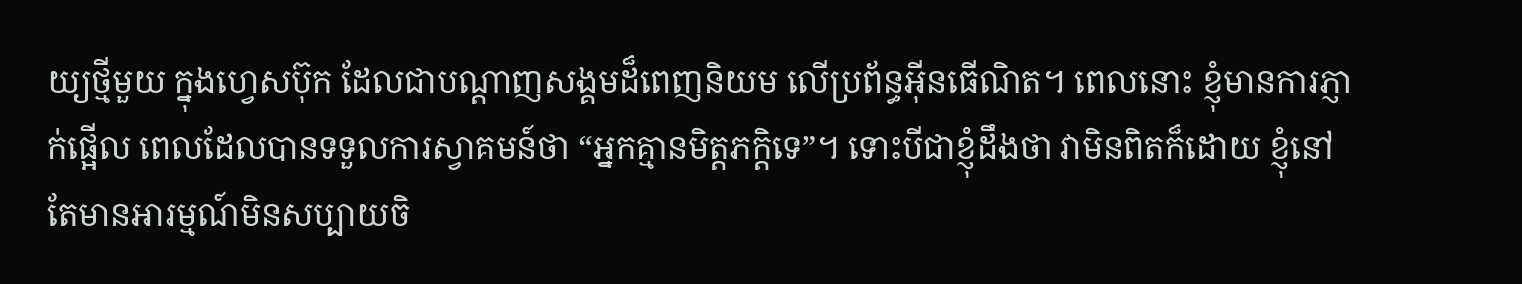យ្យថ្មីមួយ ក្នុងហ្វេសប៊ុក ដែលជាបណ្ដាញសង្គមដ៏ពេញនិយម លើប្រព័ន្ធអ៊ីនធើណិត។ ពេលនោះ ខ្ញុំមានការភ្ញាក់ផ្អើល ពេលដែលបានទទួលការស្វាគមន៍ថា “អ្នកគ្មានមិត្តភក្ដិទេ”។ ទោះបីជាខ្ញុំដឹងថា វាមិនពិតក៏ដោយ ខ្ញុំនៅតែមានអារម្មណ៍មិនសប្បាយចិ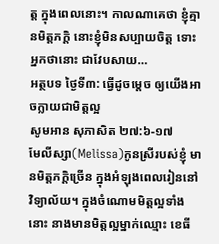ត្ត ក្នុងពេលនោះ។ កាលណាគេថា ខ្ញុំគ្មានមិត្តភក្តិ នោះខ្ញុំមិនសប្បាយចិត្ត ទោះអ្នកថានោះ ជាវែបសាយ…
អត្ថបទ ថ្ងៃទី៣: ធ្វើដូចម្តេច ឲ្យយើងអាចក្លាយជាមិត្តល្អ
សូមអាន សុភាសិត ២៧:៦-១៧
មែលីស្សា(Melissa)កូនស្រីរបស់ខ្ញុំ មានមិត្តភក្ដិច្រើន ក្នុងអំឡុងពេលរៀននៅវិទ្យាល័យ។ ក្នុងចំណោមមិត្តល្អទាំងនោះ នាងមានមិត្តល្អម្នាក់ឈ្មោះ ខេធី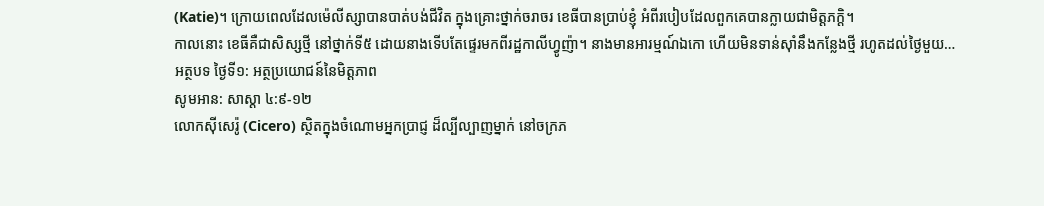(Katie)។ ក្រោយពេលដែលម៉េលីស្សាបានបាត់បង់ជីវិត ក្នុងគ្រោះថ្នាក់ចរាចរ ខេធីបានប្រាប់ខ្ញុំ អំពីរបៀបដែលពួកគេបានក្លាយជាមិត្តភក្ដិ។
កាលនោះ ខេធីគឺជាសិស្សថ្មី នៅថ្នាក់ទី៥ ដោយនាងទើបតែផ្ទេរមកពីរដ្ឋកាលីហ្វូញ៉ា។ នាងមានអារម្មណ៍ឯកោ ហើយមិនទាន់ស៊ាំនឹងកន្លែងថ្មី រហូតដល់ថ្ងៃមួយ…
អត្ថបទ ថ្ងៃទី១: អត្ថប្រយោជន៍នៃមិត្តភាព
សូមអាន: សាស្ដា ៤:៩-១២
លោកស៊ីសេរ៉ូ (Cicero) ស្ថិតក្នុងចំណោមអ្នកប្រាជ្ញ ដ៏ល្បីល្បាញម្នាក់ នៅចក្រភ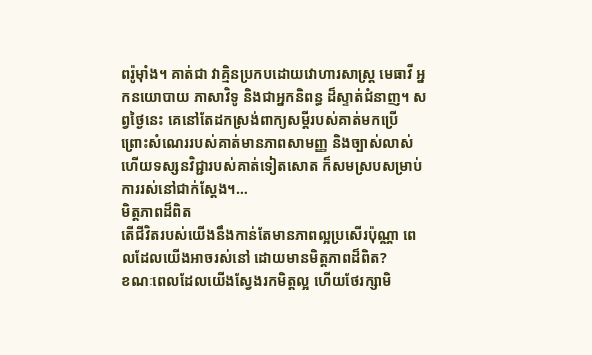ពរ៉ូម៉ាំង។ គាត់ជា វាគ្មិនប្រកបដោយវោហារសាស្រ្ត មេធាវី អ្នកនយោបាយ ភាសាវិទូ និងជាអ្នកនិពន្ធ ដ៏ស្ទាត់ជំនាញ។ សព្វថ្ងៃនេះ គេនៅតែដកស្រង់ពាក្យសម្តីរបស់គាត់មកប្រើ ព្រោះសំណេររបស់គាត់មានភាពសាមញ្ញ និងច្បាស់លាស់ ហើយទស្សនវិជ្ជារបស់គាត់ទៀតសោត ក៏សមស្របសម្រាប់ការរស់នៅជាក់ស្តែង។…
មិត្តភាពដ៏ពិត
តើជីវិតរបស់យើងនឹងកាន់តែមានភាពល្អប្រសើរប៉ុណ្ណា ពេលដែលយើងអាចរស់នៅ ដោយមានមិត្តភាពដ៏ពិត?
ខណៈពេលដែលយើងស្វែងរកមិត្តល្អ ហើយថែរក្សាមិ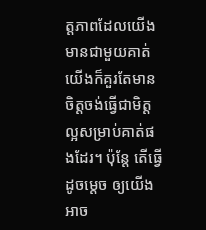ត្តភាពដែលយើងមានជាមួយគាត់ យើងក៏គួរតែមានចិត្តចង់ធ្វើជាមិត្តល្អសម្រាប់គាត់ផងដែរ។ ប៉ុន្តែ តើធ្វើដូចម្តេច ឲ្យយើងអាច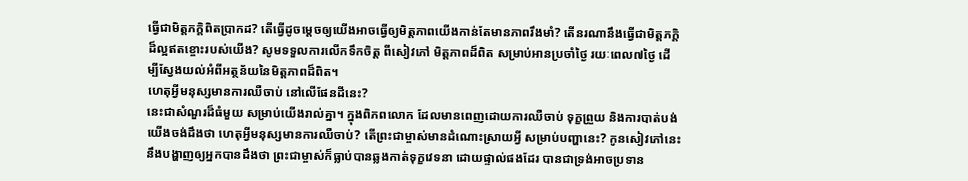ធ្វើជាមិត្តភក្តិពិតប្រាកដ? តើធ្វើដូចម្តេចឲ្យយើងអាចធ្វើឲ្យមិត្តភាពយើងកាន់តែមានភាពរឹងមាំ? តើនរណានឹងធ្វើជាមិត្តភក្តិដ៏ល្អឥតខ្ចោះរបស់យើង? សូមទទួលការលើកទឹកចិត្ត ពីសៀវភៅ មិត្តភាពដ៏ពិត សម្រាប់អានប្រចាំថ្ងៃ រយៈពេល៧ថ្ងៃ ដើម្បីស្វែងយល់អំពីអត្ថន័យនៃមិត្តភាពដ៏ពិត។
ហេតុអ្វីមនុស្សមានការឈឺចាប់ នៅលើផែនដីនេះ?
នេះជាសំណួរដ៏ធំមួយ សម្រាប់យើងរាល់គ្នា។ ក្នុងពិភពលោក ដែលមានពេញដោយការឈឺចាប់ ទុក្ខព្រួយ និងការបាត់បង់ យើងចង់ដឹងថា ហេតុអ្វីមនុស្សមានការឈឺចាប់? តើព្រះជាម្ចាស់មានដំណោះស្រាយអ្វី សម្រាប់បញ្ហានេះ? កូនសៀវភៅនេះនឹងបង្ហាញឲ្យអ្នកបានដឹងថា ព្រះជាម្ចាស់ក៏ធ្លាប់បានឆ្លងកាត់ទុក្ខវេទនា ដោយផ្ទាល់ផងដែរ បានជាទ្រង់អាចប្រទាន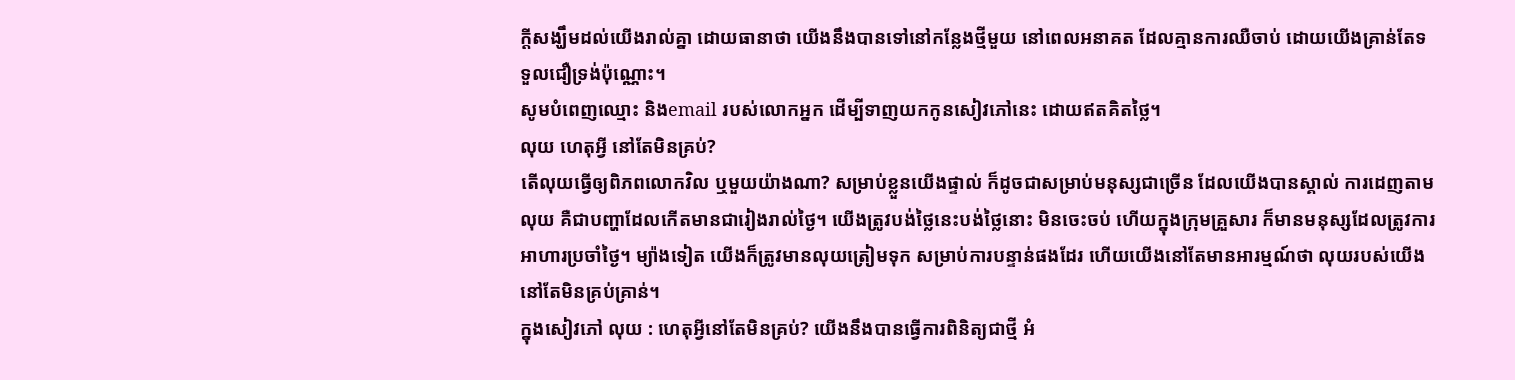ក្តីសង្ឃឹមដល់យើងរាល់គ្នា ដោយធានាថា យើងនឹងបានទៅនៅកន្លែងថ្មីមួយ នៅពេលអនាគត ដែលគ្មានការឈឺចាប់ ដោយយើងគ្រាន់តែទទួលជឿទ្រង់ប៉ុណ្ណោះ។
សូមបំពេញឈ្មោះ និងemail របស់លោកអ្នក ដើម្បីទាញយកកូនសៀវភៅនេះ ដោយឥតគិតថ្លៃ។
លុយ ហេតុអ្វី នៅតែមិនគ្រប់?
តើលុយធ្វើឲ្យពិភពលោកវិល ឬមួយយ៉ាងណា? សម្រាប់ខ្លួនយើងផ្ទាល់ ក៏ដូចជាសម្រាប់មនុស្សជាច្រើន ដែលយើងបានស្គាល់ ការដេញតាមលុយ គឺជាបញ្ហាដែលកើតមានជារៀងរាល់ថ្ងៃ។ យើងត្រូវបង់ថ្លៃនេះបង់ថ្លៃនោះ មិនចេះចប់ ហើយក្នុងក្រុមគ្រួសារ ក៏មានមនុស្សដែលត្រូវការអាហារប្រចាំថ្ងៃ។ ម្យ៉ាងទៀត យើងក៏ត្រូវមានលុយត្រៀមទុក សម្រាប់ការបន្ទាន់ផងដែរ ហើយយើងនៅតែមានអារម្មណ៍ថា លុយរបស់យើងនៅតែមិនគ្រប់គ្រាន់។
ក្នុងសៀវភៅ លុយ : ហេតុអ្វីនៅតែមិនគ្រប់? យើងនឹងបានធ្វើការពិនិត្យជាថ្មី អំ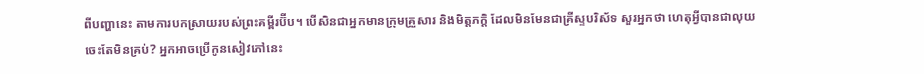ពីបញ្ហានេះ តាមការបកស្រាយរបស់ព្រះគម្ពីរប៊ីប។ បើសិនជាអ្នកមានក្រុមគ្រួសារ និងមិត្តភក្តិ ដែលមិនមែនជាគ្រីស្ទបរិស័ទ សួរអ្នកថា ហេតុអ្វីបានជាលុយចេះតែមិនគ្រប់? អ្នកអាចប្រើកូនសៀវភៅនេះ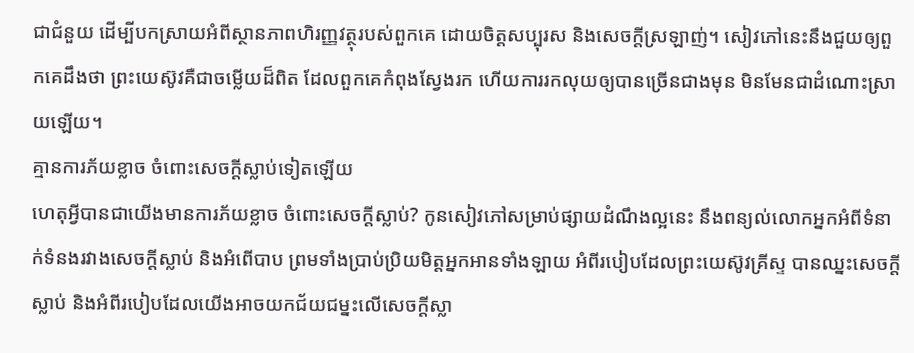ជាជំនួយ ដើម្បីបកស្រាយអំពីស្ថានភាពហិរញ្ញវត្ថុរបស់ពួកគេ ដោយចិត្តសប្បុរស និងសេចក្តីស្រឡាញ់។ សៀវភៅនេះនឹងជួយឲ្យពួកគេដឹងថា ព្រះយេស៊ូវគឺជាចម្លើយដ៏ពិត ដែលពួកគេកំពុងស្វែងរក ហើយការរកលុយឲ្យបានច្រើនជាងមុន មិនមែនជាដំណោះស្រាយឡើយ។
គ្មានការភ័យខ្លាច ចំពោះសេចក្ដីស្លាប់ទៀតឡើយ
ហេតុអ្វីបានជាយើងមានការភ័យខ្លាច ចំពោះសេចក្តីស្លាប់? កូនសៀវភៅសម្រាប់ផ្សាយដំណឹងល្អនេះ នឹងពន្យល់លោកអ្នកអំពីទំនាក់ទំនងរវាងសេចក្តីស្លាប់ និងអំពើបាប ព្រមទាំងប្រាប់ប្រិយមិត្តអ្នកអានទាំងឡាយ អំពីរបៀបដែលព្រះយេស៊ូវគ្រីស្ទ បានឈ្នះសេចក្តីស្លាប់ និងអំពីរបៀបដែលយើងអាចយកជ័យជម្នះលើសេចក្តីស្លា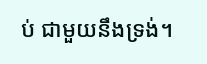ប់ ជាមួយនឹងទ្រង់។